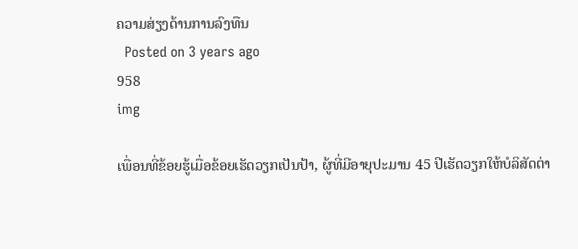ຄວາມສ່ຽງດ້ານການລົງທືນ
  Posted on 3 years ago
958
img

ເພື່ອນທີ່ຂ້ອຍຮູ້ເມື່ອຂ້ອຍເຮັດວຽກເປັນປ້າ, ຜູ້ທີ່ມີອາຍຸປະມານ 45 ປີເຮັດວຽກໃຫ້ບໍລິສັດຕ່າ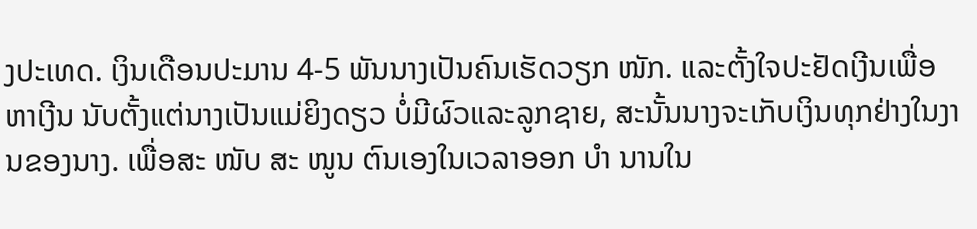ງປະເທດ. ເງິນເດືອນປະມານ 4-5 ພັນນາງເປັນຄົນເຮັດວຽກ ໜັກ. ແລະຕັ້ງໃຈປະຢັດເງີນເພື່ອຫາເງີນ ນັບຕັ້ງແຕ່ນາງເປັນແມ່ຍິງດຽວ ບໍ່ມີຜົວແລະລູກຊາຍ, ສະນັ້ນນາງຈະເກັບເງິນທຸກຢ່າງໃນງານຂອງນາງ. ເພື່ອສະ ໜັບ ສະ ໜູນ ຕົນເອງໃນເວລາອອກ ບຳ ນານໃນ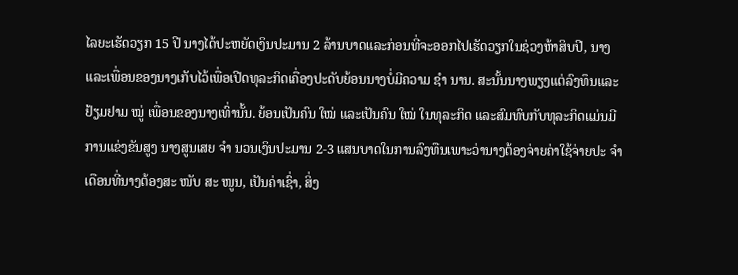ໄລຍະເຮັດວຽກ 15 ປີ ນາງໄດ້ປະຫຍັດເງິນປະມານ 2 ລ້ານບາດແລະກ່ອນທີ່ຈະອອກໄປເຮັດວຽກໃນຊ່ວງຫ້າສິບປີ, ນາງແລະເພື່ອນຂອງນາງເກັບໄວ້ເພື່ອເປີດທຸລະກິດເຄື່ອງປະດັບຍ້ອນນາງບໍ່ມີຄວາມ ຊຳ ນານ. ສະນັ້ນນາງພຽງແຕ່ລົງທຶນແລະຢ້ຽມຢາມ ໝູ່ ເພື່ອນຂອງນາງເທົ່ານັ້ນ. ຍ້ອນເປັນຄົນ ໃໝ່ ແລະເປັນຄົນ ໃໝ່ ໃນທຸລະກິດ ແລະສົມທົບກັບທຸລະກິດແມ່ນມີການແຂ່ງຂັນສູງ ນາງສູນເສຍ ຈຳ ນວນເງິນປະມານ 2-3 ແສນບາດໃນການລົງທືນເພາະວ່ານາງຕ້ອງຈ່າຍຄ່າໃຊ້ຈ່າຍປະ ຈຳ ເດືອນທີ່ນາງຕ້ອງສະ ໜັບ ສະ ໜູນ, ເປັນຄ່າເຊົ່າ, ສິ່ງ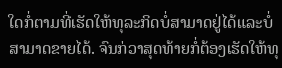ໃດກໍ່ຕາມທີ່ເຮັດໃຫ້ທຸລະກິດບໍ່ສາມາດຢູ່ໄດ້ແລະບໍ່ສາມາດຂາຍໄດ້. ຈົນກ່ວາສຸດທ້າຍກໍ່ຕ້ອງເຮັດໃຫ້ທຸ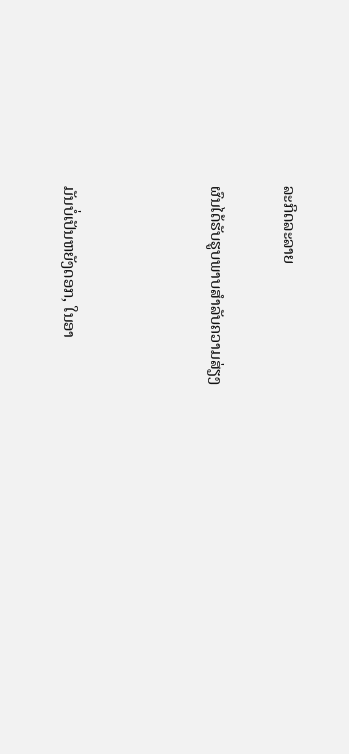ລະກິດລະລາຍ

ຜົນໄດ້ຮັບຮູບພາບສໍາລັບຄວາມສ່ຽງ



ມັນບໍ່ເປັນຫຍັງດອກ, ໃນອາ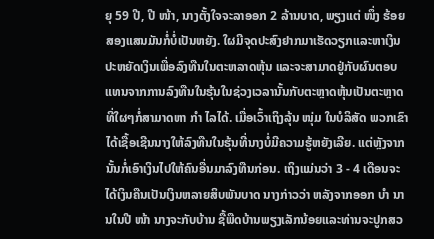ຍຸ 59 ປີ, ປີ ໜ້າ, ນາງຕັ້ງໃຈຈະລາອອກ 2 ລ້ານບາດ, ພຽງແຕ່ ໜຶ່ງ ຮ້ອຍສອງແສນມັນກໍ່ບໍ່ເປັນຫຍັງ. ໃຜມີຈຸດປະສົງຢາກມາເຮັດວຽກແລະຫາເງິນ ປະຫຍັດເງິນເພື່ອລົງທືນໃນຕະຫລາດຫຸ້ນ ແລະຈະສາມາດຢູ່ກັບຜົນຕອບແທນຈາກການລົງທືນໃນຮຸ້ນໃນຊ່ວງເວລານັ້ນກັບຕະຫຼາດຫຸ້ນເປັນຕະຫຼາດທີ່ໃຜໆກໍ່ສາມາດຫາ ກຳ ໄລໄດ້. ເມື່ອເວົ້າເຖິງລຸ້ນ ໜຸ່ມ ໃນບໍລິສັດ ພວກເຂົາໄດ້ເຊື້ອເຊີນນາງໃຫ້ລົງທືນໃນຮຸ້ນທີ່ນາງບໍ່ມີຄວາມຮູ້ຫຍັງເລີຍ. ແຕ່ຫຼັງຈາກນັ້ນກໍ່ເອົາເງິນໄປໃຫ້ຄົນອື່ນມາລົງທືນກ່ອນ. ເຖິງແມ່ນວ່າ 3 - 4 ເດືອນຈະໄດ້ເງິນຄືນເປັນເງິນຫລາຍສິບພັນບາດ ນາງກ່າວວ່າ ຫລັງຈາກອອກ ບຳ ນານໃນປີ ໜ້າ ນາງຈະກັບບ້ານ ຊື້ພືດບ້ານພຽງເລັກນ້ອຍແລະທ່ານຈະປູກສວ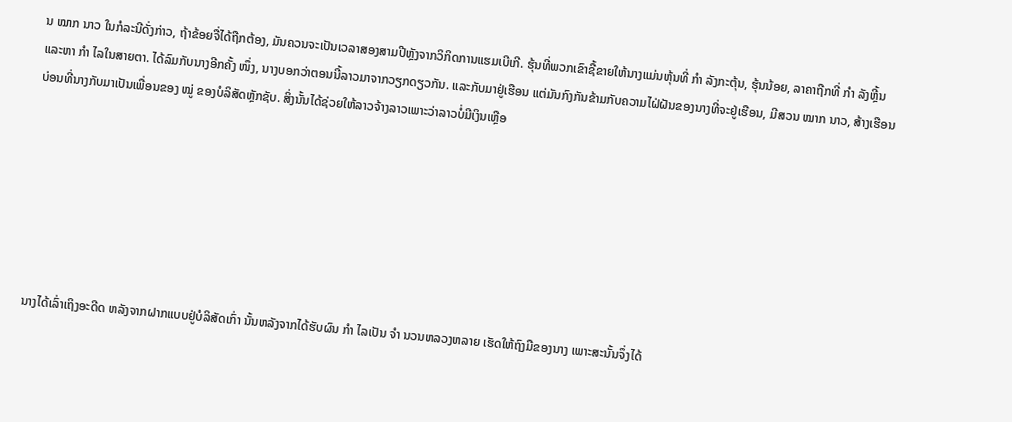ນ ໝາກ ນາວ ໃນກໍລະນີດັ່ງກ່າວ, ຖ້າຂ້ອຍຈື່ໄດ້ຖືກຕ້ອງ, ມັນຄວນຈະເປັນເວລາສອງສາມປີຫຼັງຈາກວິກິດການແຮມເບີເກີ. ຮຸ້ນທີ່ພວກເຂົາຊື້ຂາຍໃຫ້ນາງແມ່ນຫຸ້ນທີ່ ກຳ ລັງກະຕຸ້ນ, ຮຸ້ນນ້ອຍ, ລາຄາຖືກທີ່ ກຳ ລັງຫຼີ້ນແລະຫາ ກຳ ໄລໃນສາຍຕາ. ໄດ້ລົມກັບນາງອີກຄັ້ງ ໜຶ່ງ, ນາງບອກວ່າຕອນນີ້ລາວມາຈາກວຽກດຽວກັນ. ແລະກັບມາຢູ່ເຮືອນ ແຕ່ມັນກົງກັນຂ້າມກັບຄວາມໄຝ່ຝັນຂອງນາງທີ່ຈະຢູ່ເຮືອນ, ມີສວນ ໝາກ ນາວ, ສ້າງເຮືອນບ່ອນທີ່ນາງກັບມາເປັນເພື່ອນຂອງ ໝູ່ ຂອງບໍລິສັດຫຼັກຊັບ. ສິ່ງນັ້ນໄດ້ຊ່ວຍໃຫ້ລາວຈ້າງລາວເພາະວ່າລາວບໍ່ມີເງິນເຫຼືອ







ນາງໄດ້ເລົ່າເຖິງອະດີດ ຫລັງຈາກຝາກແບບຢູ່ບໍລິສັດເກົ່າ ນັ້ນຫລັງຈາກໄດ້ຮັບຜົນ ກຳ ໄລເປັນ ຈຳ ນວນຫລວງຫລາຍ ເຮັດໃຫ້ຖົງມືຂອງນາງ ເພາະສະນັ້ນຈຶ່ງໄດ້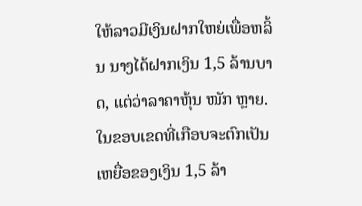ໃຫ້ລາວມີເງິນຝາກໃຫຍ່ເພື່ອຫລິ້ນ ນາງໄດ້ຝາກເງິນ 1,5 ລ້ານບາດ, ແຕ່ວ່າລາຄາຫຸ້ນ ໜັກ ຫຼາຍ. ໃນຂອບເຂດທີ່ເກືອບຈະຕົກເປັນເຫຍື່ອຂອງເງິນ 1,5 ລ້າ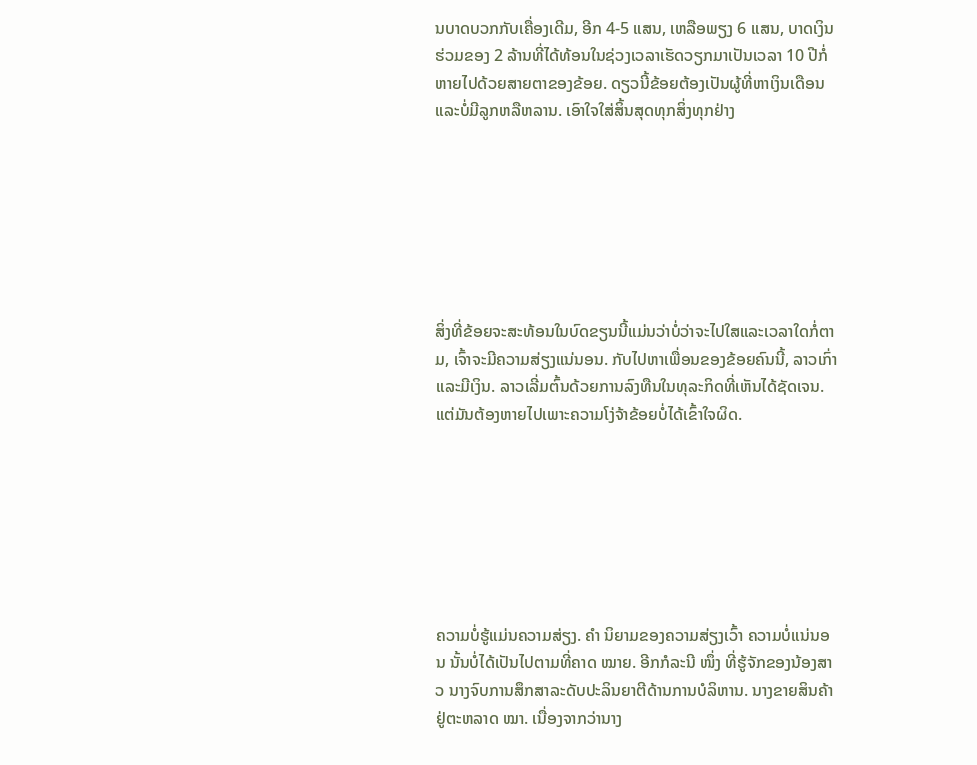ນບາດບວກກັບເຄື່ອງເດີມ, ອີກ 4-5 ແສນ, ເຫລືອພຽງ 6 ແສນ, ບາດເງິນຮ່ວມຂອງ 2 ລ້ານທີ່ໄດ້ທ້ອນໃນຊ່ວງເວລາເຮັດວຽກມາເປັນເວລາ 10 ປີກໍ່ຫາຍໄປດ້ວຍສາຍຕາຂອງຂ້ອຍ. ດຽວນີ້ຂ້ອຍຕ້ອງເປັນຜູ້ທີ່ຫາເງິນເດືອນແລະບໍ່ມີລູກຫລືຫລານ. ເອົາໃຈໃສ່ສິ້ນສຸດທຸກສິ່ງທຸກຢ່າງ







ສິ່ງທີ່ຂ້ອຍຈະສະທ້ອນໃນບົດຂຽນນີ້ແມ່ນວ່າບໍ່ວ່າຈະໄປໃສແລະເວລາໃດກໍ່ຕາມ, ເຈົ້າຈະມີຄວາມສ່ຽງແນ່ນອນ. ກັບໄປຫາເພື່ອນຂອງຂ້ອຍຄົນນີ້, ລາວເກົ່າແລະມີເງິນ. ລາວເລີ່ມຕົ້ນດ້ວຍການລົງທືນໃນທຸລະກິດທີ່ເຫັນໄດ້ຊັດເຈນ. ແຕ່ມັນຕ້ອງຫາຍໄປເພາະຄວາມໂງ່ຈ້າຂ້ອຍບໍ່ໄດ້ເຂົ້າໃຈຜິດ.







ຄວາມບໍ່ຮູ້ແມ່ນຄວາມສ່ຽງ. ຄຳ ນິຍາມຂອງຄວາມສ່ຽງເວົ້າ ຄວາມບໍ່ແນ່ນອນ ນັ້ນບໍ່ໄດ້ເປັນໄປຕາມທີ່ຄາດ ໝາຍ. ອີກກໍລະນີ ໜຶ່ງ ທີ່ຮູ້ຈັກຂອງນ້ອງສາວ ນາງຈົບການສຶກສາລະດັບປະລິນຍາຕີດ້ານການບໍລິຫານ. ນາງຂາຍສິນຄ້າຢູ່ຕະຫລາດ ໝາ. ເນື່ອງຈາກວ່ານາງ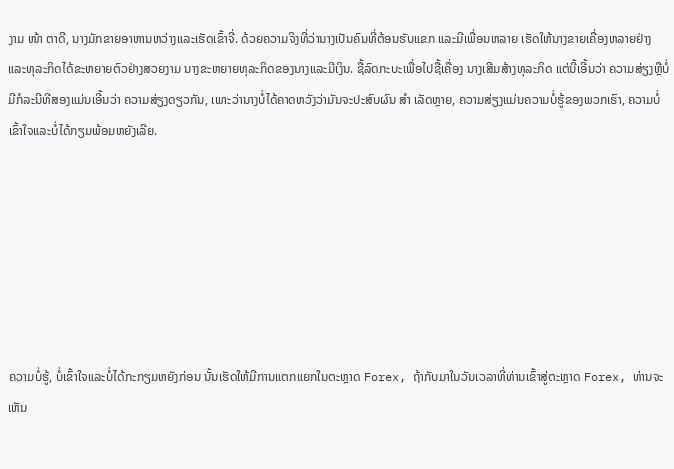ງາມ ໜ້າ ຕາດີ, ນາງມັກຂາຍອາຫານຫວ່າງແລະເຮັດເຂົ້າຈີ່. ດ້ວຍຄວາມຈິງທີ່ວ່ານາງເປັນຄົນທີ່ຕ້ອນຮັບແຂກ ແລະມີເພື່ອນຫລາຍ ເຮັດໃຫ້ນາງຂາຍເຄື່ອງຫລາຍຢ່າງ ແລະທຸລະກິດໄດ້ຂະຫຍາຍຕົວຢ່າງສວຍງາມ ນາງຂະຫຍາຍທຸລະກິດຂອງນາງແລະມີເງິນ. ຊື້ລົດກະບະເພື່ອໄປຊື້ເຄື່ອງ ນາງເສີມສ້າງທຸລະກິດ ແຕ່ນີ້ເອີ້ນວ່າ ຄວາມສ່ຽງຫຼືບໍ່ມີກໍລະນີທີສອງແມ່ນເອີ້ນວ່າ ຄວາມສ່ຽງດຽວກັນ, ເພາະວ່ານາງບໍ່ໄດ້ຄາດຫວັງວ່າມັນຈະປະສົບຜົນ ສຳ ເລັດຫຼາຍ, ຄວາມສ່ຽງແມ່ນຄວາມບໍ່ຮູ້ຂອງພວກເຮົາ, ຄວາມບໍ່ເຂົ້າໃຈແລະບໍ່ໄດ້ກຽມພ້ອມຫຍັງເລີຍ.







ຄວາມບໍ່ຮູ້, ບໍ່ເຂົ້າໃຈແລະບໍ່ໄດ້ກະກຽມຫຍັງກ່ອນ ນັ້ນເຮັດໃຫ້ມີການແຕກແຍກໃນຕະຫຼາດ Forex, ຖ້າກັບມາໃນວັນເວລາທີ່ທ່ານເຂົ້າສູ່ຕະຫຼາດ Forex, ທ່ານຈະເຫັນ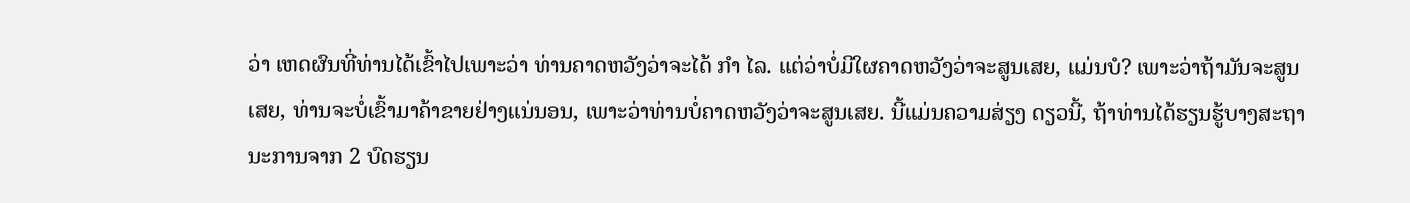ວ່າ ເຫດຜົນທີ່ທ່ານໄດ້ເຂົ້າໄປເພາະວ່າ ທ່ານຄາດຫວັງວ່າຈະໄດ້ ກຳ ໄລ. ແຕ່ວ່າບໍ່ມີໃຜຄາດຫວັງວ່າຈະສູນເສຍ, ແມ່ນບໍ? ເພາະວ່າຖ້າມັນຈະສູນເສຍ, ທ່ານຈະບໍ່ເຂົ້າມາຄ້າຂາຍຢ່າງແນ່ນອນ, ເພາະວ່າທ່ານບໍ່ຄາດຫວັງວ່າຈະສູນເສຍ. ນີ້ແມ່ນຄວາມສ່ຽງ ດຽວນີ້, ຖ້າທ່ານໄດ້ຮຽນຮູ້ບາງສະຖານະການຈາກ 2 ບົດຮຽນ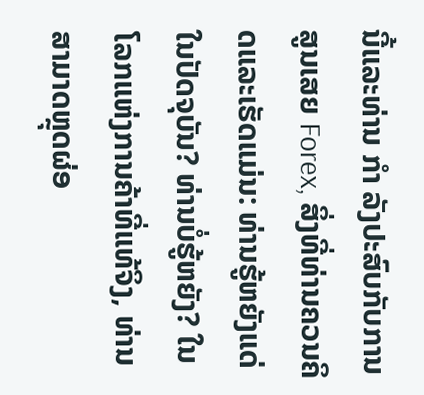ນີ້ແລະທ່ານ ກຳ ລັງປະສົບກັບການສູນເສຍ Forex, ສິ່ງທີ່ທ່ານຄວນຄິດແລະເຮັດແມ່ນ: ທ່ານຮູ້ຫຍັງແດ່ໃນປັດຈຸບັນ? ທ່ານບໍ່ຮູ້ຫຍັງ? ໃນໂລກແຫ່ງການຄ້າທີ່ແທ້ຈິງ, ທ່ານສາມາດຫຼຸດຜ່ອ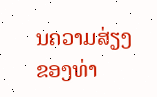ນຄວາມສ່ຽງຂອງທ່າ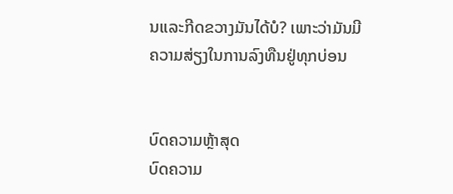ນແລະກີດຂວາງມັນໄດ້ບໍ? ເພາະວ່າມັນມີຄວາມສ່ຽງໃນການລົງທືນຢູ່ທຸກບ່ອນ


ບົດຄວາມຫຼ້າສຸດ
ບົດຄວາມ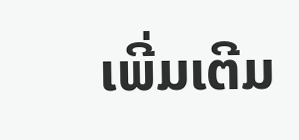ເພີ່ມເຕີມ